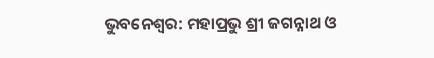ଭୁବନେଶ୍ଵର: ମହାପ୍ରଭୁ ଶ୍ରୀ ଜଗନ୍ନାଥ ଓ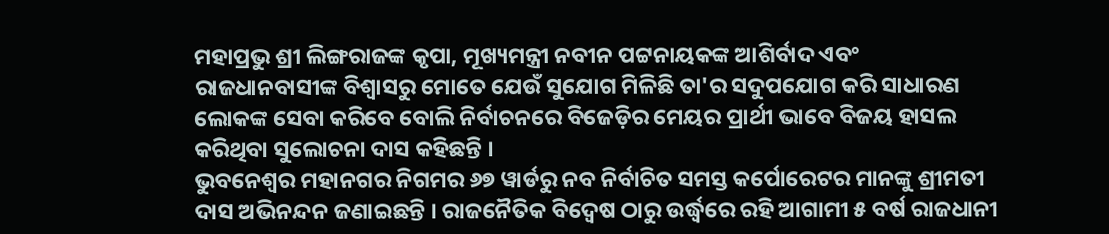ମହାପ୍ରଭୁ ଶ୍ରୀ ଲିଙ୍ଗରାଜଙ୍କ କୃପା, ମୂଖ୍ୟମନ୍ତ୍ରୀ ନବୀନ ପଟ୍ଟନାୟକଙ୍କ ଆଶିର୍ବାଦ ଏବଂ ରାଜଧାନବାସୀଙ୍କ ବିଶ୍ବାସରୁ ମୋତେ ଯେଉଁ ସୁଯୋଗ ମିଳିଛି ତା'ର ସଦୁପଯୋଗ କରି ସାଧାରଣ ଲୋକଙ୍କ ସେବା କରିବେ ବୋଲି ନିର୍ବାଚନରେ ବିଜେଡ଼ିର ମେୟର ପ୍ରାର୍ଥୀ ଭାବେ ବିଜୟ ହାସଲ କରିଥିବା ସୁଲୋଚନା ଦାସ କହିଛନ୍ତି ।
ଭୁବନେଶ୍ୱର ମହାନଗର ନିଗମର ୬୭ ୱାର୍ଡରୁ ନବ ନିର୍ବାଚିତ ସମସ୍ତ କର୍ପୋରେଟର ମାନଙ୍କୁ ଶ୍ରୀମତୀ ଦାସ ଅଭିନନ୍ଦନ ଜଣାଇଛନ୍ତି । ରାଜନୈତିକ ବିଦ୍ୱେଷ ଠାରୁ ଉର୍ଦ୍ଧ୍ବରେ ରହି ଆଗାମୀ ୫ ବର୍ଷ ରାଜଧାନୀ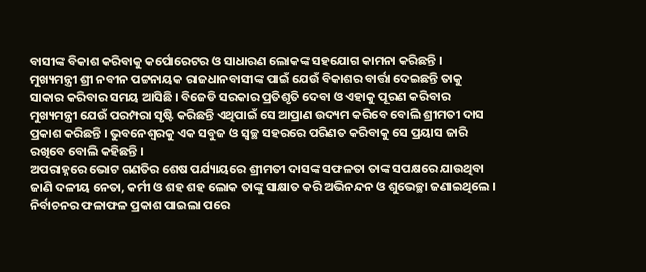ବାସୀଙ୍କ ବିକାଶ କରିବାକୁ କର୍ପୋରେଟର ଓ ସାଧାରଣ ଲୋକଙ୍କ ସହଯୋଗ କାମନା କରିଛନ୍ତି ।
ମୁଖ୍ୟମନ୍ତ୍ରୀ ଶ୍ରୀ ନବୀନ ପଟ୍ଟନାୟକ ରାଜଧାନବାସୀଙ୍କ ପାଇଁ ଯେଉଁ ବିକାଶର ବାର୍ତ୍ତା ଦେଇଛନ୍ତି ତାକୁ ସାକାର କରିବାର ସମୟ ଆସିଛି । ବିଜେଡି ସରକାର ପ୍ରତିଶୃତି ଦେବା ଓ ଏହାକୁ ପୂରଣ କରିବାର ମୁଖ୍ୟମନ୍ତ୍ରୀ ଯେଉଁ ପରମ୍ପରା ସୃଷ୍ଟି କରିଛନ୍ତି ଏଥିପାଇଁ ସେ ଆପ୍ରାଣ ଉଦ୍ୟମ କରିବେ ବୋଲି ଶ୍ରୀମତୀ ଦାସ ପ୍ରକାଶ କରିଛନ୍ତି । ଭୁବନେଶ୍ଵରକୁ ଏକ ସବୁଜ ଓ ସ୍ୱଚ୍ଛ ସହରରେ ପରିଣତ କରିବାକୁ ସେ ପ୍ରୟାସ ଜାରି ରଖିବେ ବୋଲି କହିଛନ୍ତି ।
ଅପରାହ୍ନରେ ଭୋଟ ଗଣତିର ଶେଷ ପର୍ଯ୍ୟାୟରେ ଶ୍ରୀମତୀ ଦାସଙ୍କ ସଫଳତା ତାଙ୍କ ସପକ୍ଷରେ ଯାଉଥିବା ଜାଣି ଦଳୀୟ ନେତା, କର୍ମୀ ଓ ଶହ ଶହ ଲୋକ ତାଙ୍କୁ ସାକ୍ଷାତ କରି ଅଭିନନ୍ଦନ ଓ ଶୁଭେଚ୍ଛା ଜଣାଇଥିଲେ । ନିର୍ବାଚନର ଫଳାଫଳ ପ୍ରକାଶ ପାଇଲା ପରେ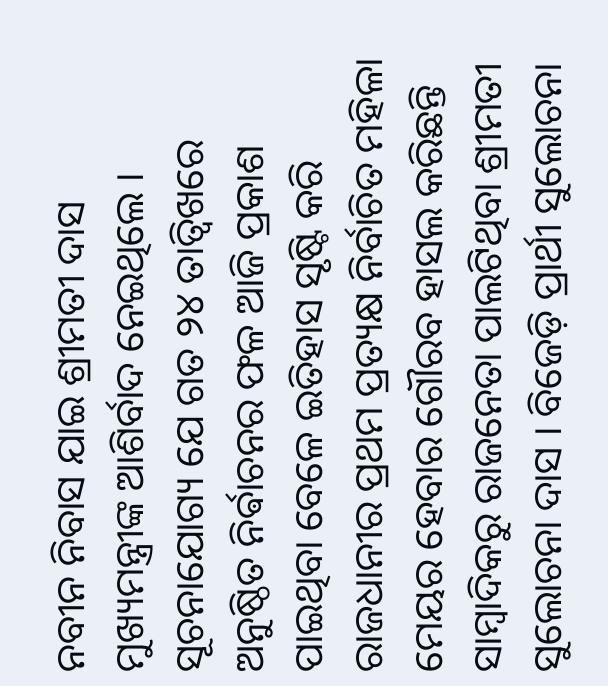ନବୀନ ନିବାସ ଯାଇ ଶ୍ରୀମତୀ ଦାସ ମୁଖ୍ୟମନ୍ତ୍ରୀଙ୍କ ଆଶିର୍ବାଦ ନେଇଥିଲେ ।
ସୂଚନାଯୋଗ୍ୟ ଯେ ଗତ ୨୪ ତାତ୍ୱିଖରେ ଅନୁଷ୍ଠିତ ନିର୍ଵାଚନର ଫଳ ଆଜି ପ୍ରକାଶ ପାଇଥିବା ବେଳେ ଇତିହାସ ସୃଷ୍ଟି କରି ରାଜଧାନୀର ପ୍ରଥମ ପ୍ରତ୍ୟକ୍ଷ ନିର୍ବାଚିତ ମହିଳା ମେୟର ହେବାର ଗୌରବ ହାସଲ କରିଛନ୍ତି ସାମ୍ବାଦିକରୁ ରାଜନେତା ପାଲଟିଥିବା ଶ୍ରୀମତୀ ସୁଲୋଚନା ଦାସ । ବିଜେଡ଼ି ପ୍ରାର୍ଥୀ ସୁଲୋଚନା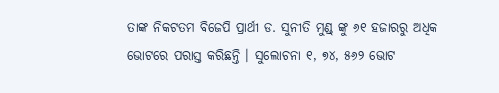ତାଙ୍କ ନିକଟତମ ବିଜେପି ପ୍ରାର୍ଥୀ ଡ. ସୁନୀତି ମୁଣ୍ଡ୍ ଙ୍କୁ ୬୧ ହଜାରରୁ ଅଧିକ ଭୋଟରେ ପରାସ୍ତ କରିଛନ୍ତି । ସୁଲୋଚନା ୧, ୭୪, ୫୬୨ ଭୋଟ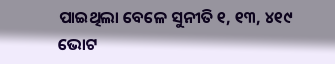ପାଇଥିଲା ବେଳେ ସୁନୀତି ୧, ୧୩, ୪୧୯ ଭୋଟ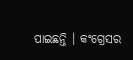ପାଇଛନ୍ତି । କଂଗ୍ରେସର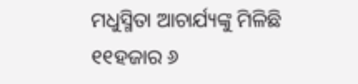ମଧୁସ୍ମିତା ଆଚାର୍ଯ୍ୟଙ୍କୁ ମିଳିଛି ୧୧ହଜାର ୬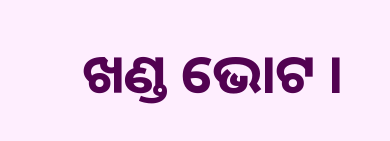ଖଣ୍ଡ ଭୋଟ ।